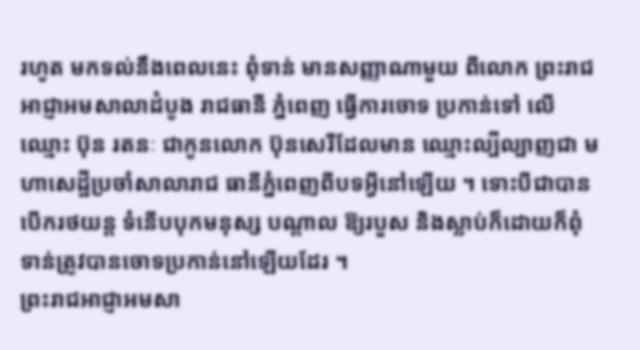រហូត មកទល់នឹងពេលនេះ ពុំទាន់ មានសញ្ញាណាមួយ ពីលោក ព្រះរាជអាជ្ញាអមសាលាដំបូង រាជធានី ភ្នំពេញ ធ្វើការចោទ ប្រកាន់ទៅ លើឈ្មោះ ប៊ុន រតនៈ ជាកូនលោក ប៊ុនសេរីដែលមាន ឈ្មោះល្បីល្បាញជា មហាសេដ្ឋីប្រចាំសាលារាជ ធានីភ្នំពេញពីបទអ្វីនៅឡើយ ។ ទោះបីជាបានបើករថយន្ត ទំនើបបុកមនុស្ស បណ្តាល ឱ្យរបួស និងស្លាប់ក៏ដោយក៏ពុំទាន់ត្រូវបានចោទប្រកាន់នៅឡើយដែរ ។
ព្រះរាជអាជ្ញាអមសា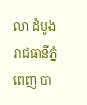លា ដំបូងរាជធានីភ្នំពេញ បា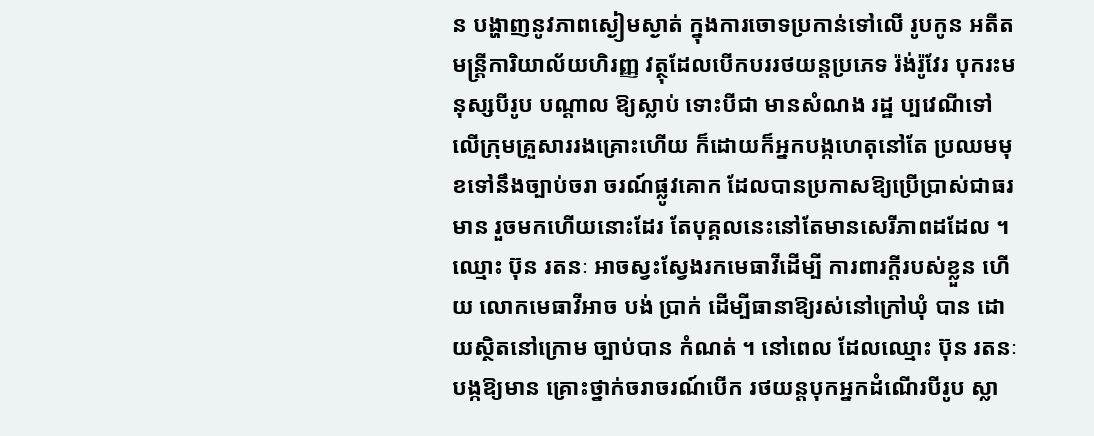ន បង្ហាញនូវភាពស្ងៀមស្ងាត់ ក្នុងការចោទប្រកាន់ទៅលើ រូបកូន អតីតមន្ត្រីការិយាល័យហិរញ្ញ វត្ថុដែលបើកបររថយន្តប្រភេទ រ៉ង់រ៉ូវែរ បុករះមនុស្សបីរូប បណ្តាល ឱ្យស្លាប់ ទោះបីជា មានសំណង រដ្ឋ ប្បវេណីទៅ លើក្រុមគ្រួសាររងគ្រោះហើយ ក៏ដោយក៏អ្នកបង្កហេតុនៅតែ ប្រឈមមុខទៅនឹងច្បាប់ចរា ចរណ៍ផ្លូវគោក ដែលបានប្រកាសឱ្យប្រើប្រាស់ជាធរមាន រួចមកហើយនោះដែរ តែបុគ្គលនេះនៅតែមានសេរីភាពដដែល ។
ឈ្មោះ ប៊ុន រតនៈ អាចស្វះស្វែងរកមេធាវីដើម្បី ការពារក្តីរបស់ខ្លួន ហើយ លោកមេធាវីអាច បង់ ប្រាក់ ដើម្បីធានាឱ្យរស់នៅក្រៅឃុំ បាន ដោយស្ថិតនៅក្រោម ច្បាប់បាន កំណត់ ។ នៅពេល ដែលឈ្មោះ ប៊ុន រតនៈ បង្កឱ្យមាន គ្រោះថ្នាក់ចរាចរណ៍បើក រថយន្តបុកអ្នកដំណើរបីរូប ស្លា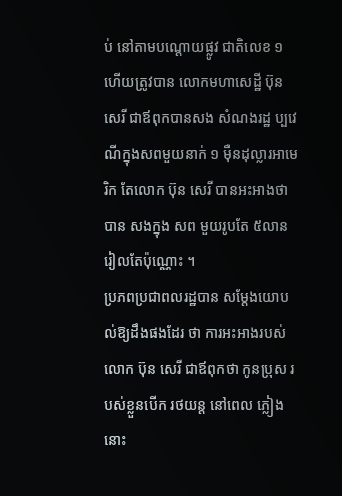ប់ នៅតាមបណ្តោយផ្លូវ ជាតិលេខ ១ ហើយត្រូវបាន លោកមហាសេដ្ឋី ប៊ុន សេរី ជាឪពុកបានសង សំណងរដ្ឋ ប្បវេណីក្នុងសពមួយនាក់ ១ ម៉ឺនដុល្លារអាមេរិក តែលោក ប៊ុន សេរី បានអះអាងថាបាន សងក្នុង សព មួយរូបតែ ៥លាន រៀលតែប៉ុណ្ណោះ ។
ប្រភពប្រជាពលរដ្ឋបាន សម្តែងយោបល់ឱ្យដឹងផងដែរ ថា ការអះអាងរបស់លោក ប៊ុន សេរី ជាឪពុកថា កូនប្រុស របស់ខ្លួនបើក រថយន្ត នៅពេល ភ្លៀងនោះ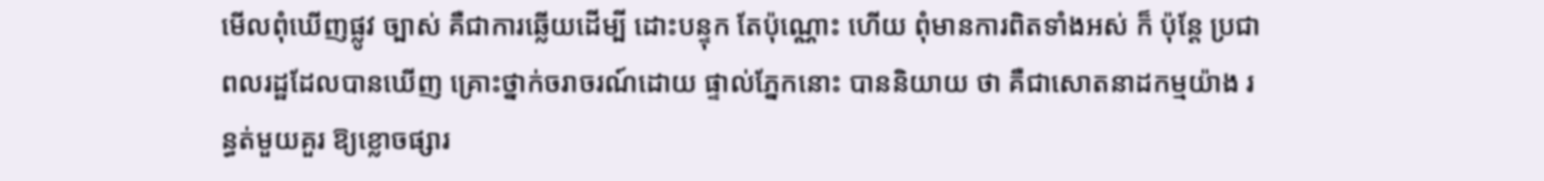មើលពុំឃើញផ្លូវ ច្បាស់ គឺជាការឆ្លើយដើម្បី ដោះបន្ទុក តែប៉ុណ្ណោះ ហើយ ពុំមានការពិតទាំងអស់ ក៏ ប៉ុន្តែ ប្រជាពលរដ្ឋដែលបានឃើញ គ្រោះថ្នាក់ចរាចរណ៍ដោយ ផ្ទាល់ភ្នែកនោះ បាននិយាយ ថា គឺជាសោតនាដកម្មយ៉ាង រន្ធត់មួយគួរ ឱ្យខ្លោចផ្សារ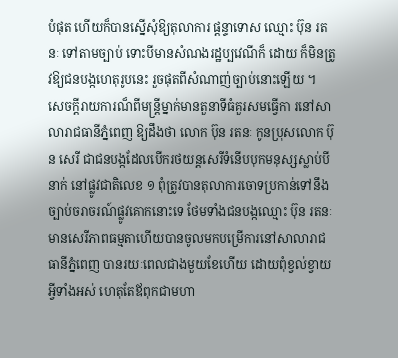បំផុត ហើយក៏បានស្នើសុំឱ្យតុលាការ ផ្តន្ទាទោស ឈ្មោះ ប៊ុន រតនៈ ទៅតាមច្បាប់ ទោះបីមានសំណងរដ្ឋប្បវេណីក៏ ដោយ ក៏មិនត្រូវឱ្យជនបង្កហេតុរូបនេះ រួចផុតពីសំណាញ់ច្បាប់នោះឡើយ ។
សេចក្តីរាយការណ៏ពីមន្ត្រីម្នាក់មានតួនាទីធំគួរសមធ្វើកា រនៅសាលារាជធានីភ្នំពេញ ឱ្យដឹងថា លោក ប៊ុន រតនៈ កូនប្រុសលោក ប៊ុន សេរី ជាជនបង្កដែលបើករថយន្តសេរីទំនើបបុកមនុស្សស្លាប់បីនាក់ នៅផ្លូវជាតិលេខ ១ ពុំត្រូវបានតុលាការចោទប្រកាន់ទៅនឹងច្បាប់ចរាចរណ៍ផ្លូវគោកនោះទេ ថែមទាំងជនបង្កឈ្មោះ ប៊ុន រតនៈ មានសេរីភាពធម្មតាហើយបានចូលមកបម្រើការនៅសាលារាជធានីភ្នំពេញ បានរយៈពេលជាងមួយខែហើយ ដោយពុំខ្វល់ខ្វាយអ្វីទាំងអស់ ហេតុតែឪពុកជាមហា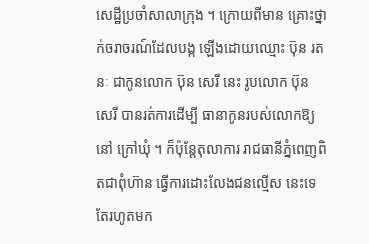សេដ្ឋីប្រចាំសាលាក្រុង ។ ក្រោយពីមាន គ្រោះថ្នាក់ចរាចរណ៍ដែលបង្ក ឡើងដោយឈ្មោះ ប៊ុន រតនៈ ជាកូនលោក ប៊ុន សេរី នេះ រូបលោក ប៊ុន សេរី បានរត់ការដើម្បី ធានាកូនរបស់លោកឱ្យនៅ ក្រៅឃុំ ។ ក៏ប៉ុន្តែតុលាការ រាជធានីភ្នំពេញពិតជាពុំហ៊ាន ធ្វើការដោះលែងជនល្មើស នេះទេ តែរហូតមក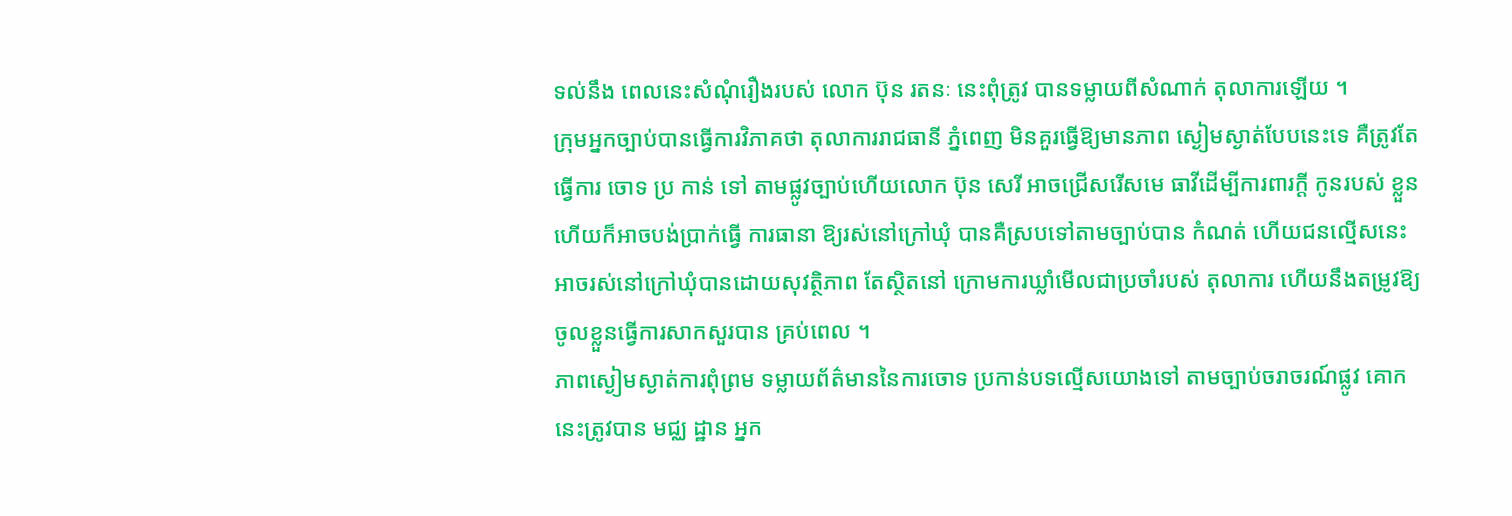ទល់នឹង ពេលនេះសំណុំរឿងរបស់ លោក ប៊ុន រតនៈ នេះពុំត្រូវ បានទម្លាយពីសំណាក់ តុលាការឡើយ ។
ក្រុមអ្នកច្បាប់បានធ្វើការវិភាគថា តុលាការរាជធានី ភ្នំពេញ មិនគួរធ្វើឱ្យមានភាព ស្ងៀមស្ងាត់បែបនេះទេ គឺត្រូវតែធ្វើការ ចោទ ប្រ កាន់ ទៅ តាមផ្លូវច្បាប់ហើយលោក ប៊ុន សេរី អាចជ្រើសរើសមេ ធាវីដើម្បីការពារក្តី កូនរបស់ ខ្លួនហើយក៏អាចបង់ប្រាក់ធ្វើ ការធានា ឱ្យរស់នៅក្រៅឃុំ បានគឺស្របទៅតាមច្បាប់បាន កំណត់ ហើយជនល្មើសនេះ អាចរស់នៅក្រៅឃុំបានដោយសុវត្ថិភាព តែស្ថិតនៅ ក្រោមការឃ្លាំមើលជាប្រចាំរបស់ តុលាការ ហើយនឹងតម្រូវឱ្យ ចូលខ្លួនធ្វើការសាកសួរបាន គ្រប់ពេល ។
ភាពស្ងៀមស្ងាត់ការពុំព្រម ទម្លាយព័ត៌មាននៃការចោទ ប្រកាន់បទល្មើសយោងទៅ តាមច្បាប់ចរាចរណ៍ផ្លូវ គោក នេះត្រូវបាន មជ្ឈ ដ្ឋាន អ្នក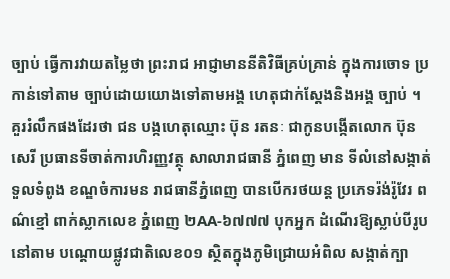ច្បាប់ ធ្វើការវាយតម្លៃថា ព្រះរាជ អាជ្ញាមាននីតិវិធីគ្រប់គ្រាន់ ក្នុងការចោទ ប្រកាន់ទៅតាម ច្បាប់ដោយយោងទៅតាមអង្គ ហេតុជាក់ស្តែងនិងអង្គ ច្បាប់ ។
គួររំលឹកផងដែរថា ជន បង្កហេតុឈ្មោះ ប៊ុន រតនៈ ជាកូនបង្កើតលោក ប៊ុន សេរី ប្រធានទីចាត់ការហិរញ្ញវត្ថុ សាលារាជធានី ភ្នំពេញ មាន ទីលំនៅសង្កាត់ទួលទំពូង ខណ្ឌចំការមន រាជធានីភ្នំពេញ បានបើករថយន្ត ប្រភេទរ៉ង់រ៉ូវែរ ពណ៌ខ្មៅ ពាក់ស្លាកលេខ ភ្នំពេញ ២AA-៦៧៧៧ បុកអ្នក ដំណើរឱ្យស្លាប់បីរូបនៅតាម បណ្តោយផ្លូវជាតិលេខ០១ ស្ថិតក្នុងភូមិជ្រោយអំពិល សង្កាត់ក្បា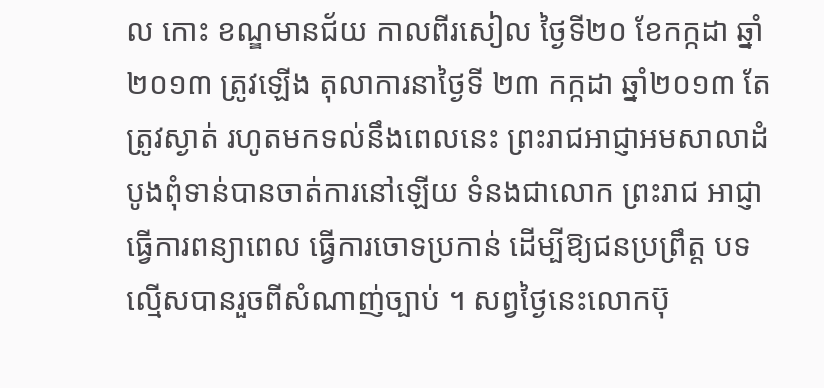ល កោះ ខណ្ឌមានជ័យ កាលពីរសៀល ថ្ងៃទី២០ ខែកក្កដា ឆ្នាំ២០១៣ ត្រូវឡើង តុលាការនាថ្ងៃទី ២៣ កក្កដា ឆ្នាំ២០១៣ តែត្រូវស្ងាត់ រហូតមកទល់នឹងពេលនេះ ព្រះរាជអាជ្ញាអមសាលាដំបូងពុំទាន់បានចាត់ការនៅឡើយ ទំនងជាលោក ព្រះរាជ អាជ្ញាធ្វើការពន្យាពេល ធ្វើការចោទប្រកាន់ ដើម្បីឱ្យជនប្រព្រឹត្ត បទល្មើសបានរួចពីសំណាញ់ច្បាប់ ។ សព្វថៃ្ងនេះលោកប៊ុ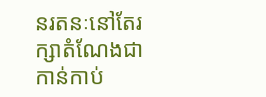នរតនៈនៅតែរក្សាតំណែងជាកាន់កាប់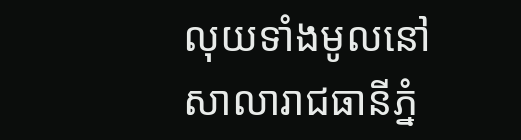លុយទាំងមូលនៅសាលារាជធានីភ្នំ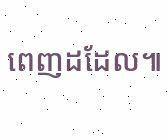ពេញដដែល៕